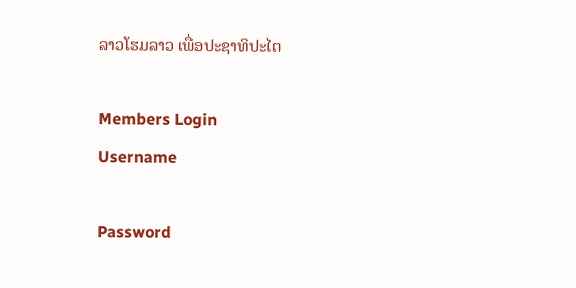ລາວໂຮມລາວ ເພື່ອປະຊາທິປະໄຕ

Members Login
Username

Password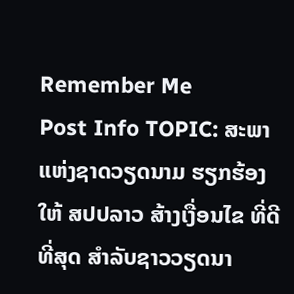Remember Me
Post Info TOPIC: ສະພາແຫ່ງຊາດວຽດນາມ ຮຽກຮ້ອງໃຫ້ ສປປລາວ ສ້າງເງື່ອນໄຂ ທີ່ດີທີ່ສຸດ ສໍາລັບຊາວວຽດນາ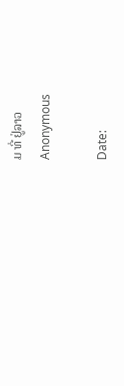ມ ທີ່ ຢູ່ລາວ
Anonymous

Date: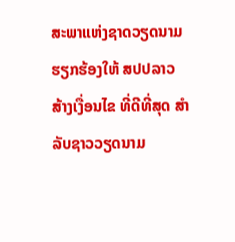ສະພາແຫ່ງຊາດວຽດນາມ ຮຽກຮ້ອງໃຫ້ ສປປລາວ ສ້າງເງື່ອນໄຂ ທີ່ດີທີ່ສຸດ ສໍາລັບຊາວວຽດນາມ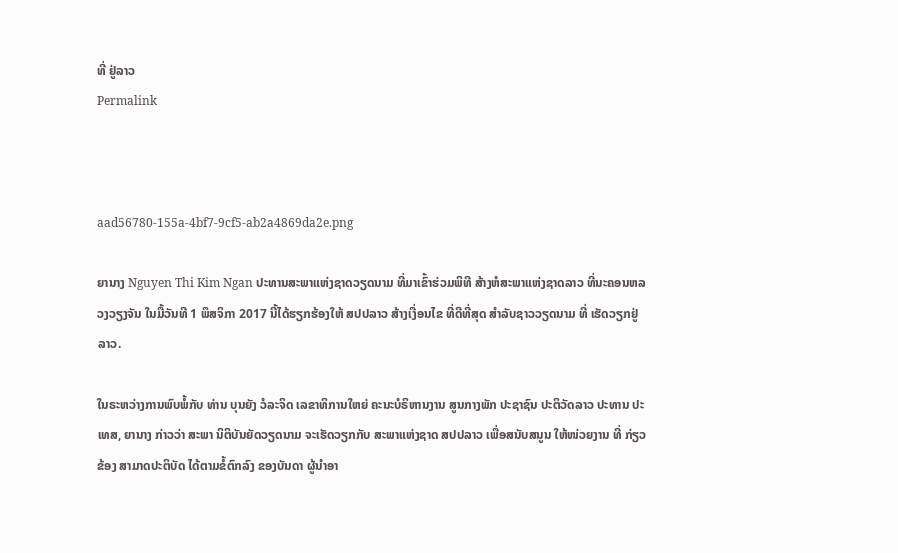ທີ່ ຢູ່ລາວ
Permalink



aad56780-155a-4bf7-9cf5-ab2a4869da2e.png

ຍານາງ Nguyen Thi Kim Ngan ປະທານສະພາແຫ່ງຊາດວຽດນາມ ທີ່ມາເຂົ້າຮ່ວມພິທີ ສ້າງຫໍສະພາແຫ່ງຊາດລາວ ທີ່ນະຄອນຫລວງວຽງຈັນ ໃນມື້ວັນທີ 1 ພຶສຈິກາ 2017 ນີ້ໄດ້ຮຽກຮ້ອງໃຫ້ ສປປລາວ ສ້າງເງື່ອນໄຂ ທີ່ດີທີ່ສຸດ ສໍາລັບຊາວວຽດນາມ ທີ່ ເຮັດວຽກຢູ່ລາວ.

ໃນຣະຫວ່າງການພົບພໍ້ກັບ ທ່ານ ບຸນຍັງ ວໍລະຈິດ ເລຂາທິການໃຫຍ່ ຄະນະບໍຣິຫານງານ ສູນກາງພັກ ປະຊາຊົນ ປະຕິວັດລາວ ປະທານ ປະເທສ, ຍານາງ ກ່າວວ່າ ສະພາ ນິຕິບັນຍັດວຽດນາມ ຈະເຮັດວຽກກັບ ສະພາແຫ່ງຊາດ ສປປລາວ ເພື່ອສນັບສນູນ ໃຫ້ໜ່ວຍງານ ທີ່ ກ່ຽວຂ້ອງ ສາມາດປະຕິບັດ ໄດ້ຕາມຂໍ້ຕົກລົງ ຂອງບັນດາ ຜູ້ນໍາອາ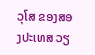ວຸໂສ ຂອງສອງປະເທສ ວຽ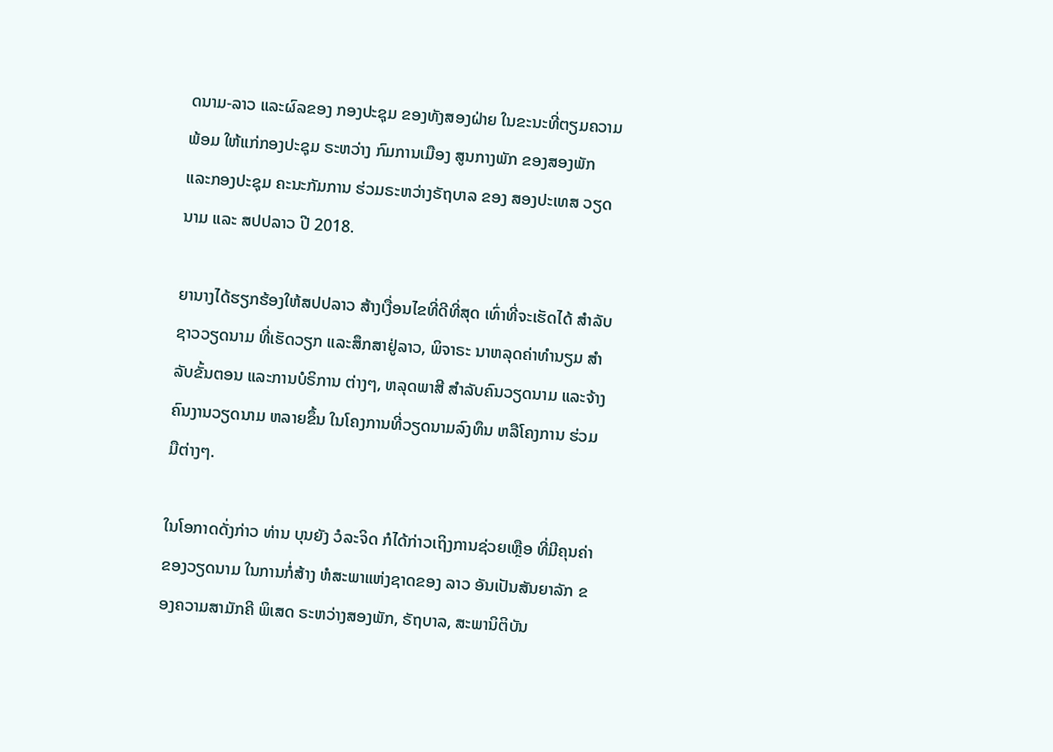ດນາມ-ລາວ ແລະຜົລຂອງ ກອງປະຊຸມ ຂອງທັງສອງຝ່າຍ ໃນຂະນະທີ່ຕຽມຄວາມພ້ອມ ໃຫ້ແກ່ກອງປະຊຸມ ຣະຫວ່າງ ກົມການເມືອງ ສູນກາງພັກ ຂອງສອງພັກ ແລະກອງປະຊຸມ ຄະນະກັມການ ຮ່ວມຣະຫວ່າງຣັຖບາລ ຂອງ ສອງປະເທສ ວຽດນາມ ແລະ ສປປລາວ ປີ 2018.

ຍານາງໄດ້ຮຽກຮ້ອງໃຫ້ສປປລາວ ສ້າງເງື່ອນໄຂທີ່ດີທີ່ສຸດ ເທົ່າທີ່ຈະເຮັດໄດ້ ສໍາລັບຊາວວຽດນາມ ທີ່ເຮັດວຽກ ແລະສຶກສາຢູ່ລາວ, ພິຈາຣະ ນາຫລຸດຄ່າທໍານຽມ ສໍາລັບຂັ້ນຕອນ ແລະການບໍຣິການ ຕ່າງໆ, ຫລຸດພາສີ ສໍາລັບຄົນວຽດນາມ ແລະຈ້າງຄົນງານວຽດນາມ ຫລາຍຂຶ້ນ ໃນໂຄງການທີ່ວຽດນາມລົງທຶນ ຫລືໂຄງການ ຮ່ວມມືຕ່າງໆ.

ໃນໂອກາດດັ່ງກ່າວ ທ່ານ ບຸນຍັງ ວໍລະຈິດ ກໍໄດ້ກ່າວເຖິງການຊ່ວຍເຫຼືອ ທີ່ມີຄຸນຄ່າຂອງວຽດນາມ ໃນການກໍ່ສ້າງ ຫໍສະພາແຫ່ງຊາດຂອງ ລາວ ອັນເປັນສັນຍາລັກ ຂອງຄວາມສາມັກຄີ ພິເສດ ຣະຫວ່າງສອງພັກ, ຣັຖບາລ, ສະພານິຕິບັນ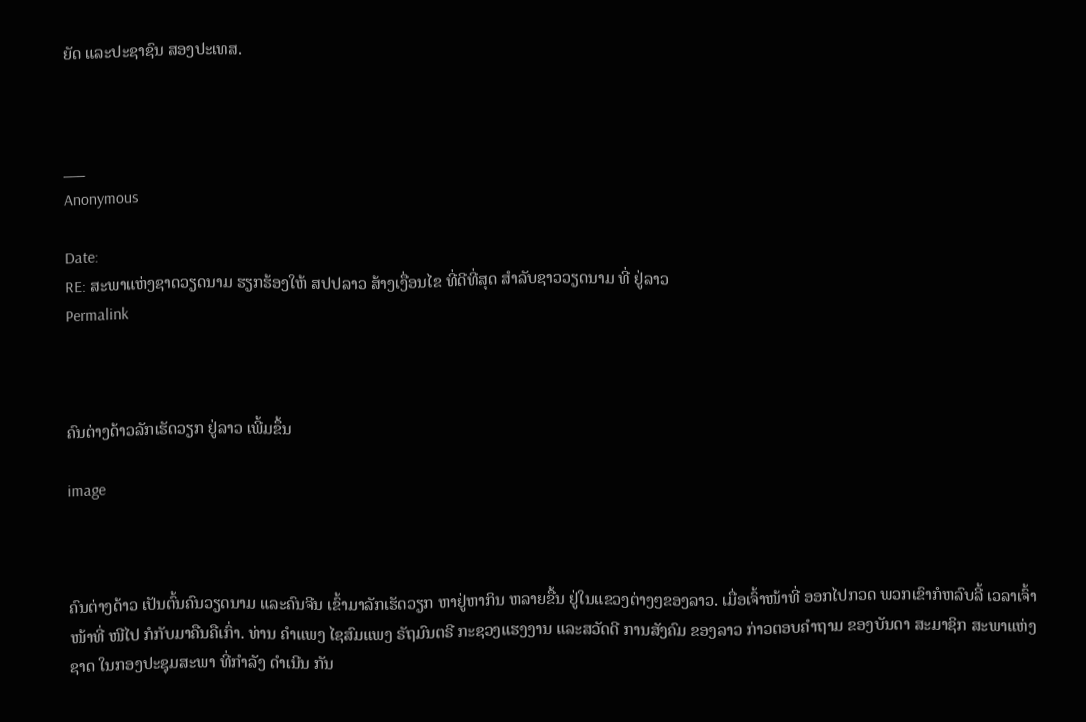ຍັດ ແລະປະຊາຊົນ ສອງປະເທສ.



___
Anonymous

Date:
RE: ສະພາແຫ່ງຊາດວຽດນາມ ຮຽກຮ້ອງໃຫ້ ສປປລາວ ສ້າງເງື່ອນໄຂ ທີ່ດີທີ່ສຸດ ສໍາລັບຊາວວຽດນາມ ທີ່ ຢູ່ລາວ
Permalink



ຄົນຕ່າງດ້າວລັກເຮັດວຽກ ຢູ່ລາວ ເພີ້ມຂຶ້ນ

image



ຄົນຕ່າງດ້າວ ເປັນຕົ້ນຄົນວຽດນາມ ແລະຄົນຈີນ ເຂົ້າມາລັກເຮັດວຽກ ຫາຢູ່ຫາກິນ ຫລາຍຂື້ນ ຢູ່ໃນແຂວງຕ່າງໆຂອງລາວ. ເມື່ອເຈົ້າໜ້າທີ່ ອອກໄປກວດ ພວກເຂົາກໍຫລົບລີ້ ເວລາເຈົ້າໜ້າທີ່ ໜີໄປ ກໍກັບມາຄືນຄືເກົ່າ. ທ່ານ ຄໍາແພງ ໄຊສົມແພງ ຣັຖມົນຕຣີ ກະຊວງແຮງງານ ແລະສວັດດີ ການສັງຄົມ ຂອງລາວ ກ່າວຕອບຄໍາຖາມ ຂອງບັນດາ ສະມາຊິກ ສະພາແຫ່ງຊາດ ໃນກອງປະຊຸມສະພາ ທີ່ກໍາລັງ ດໍາເນີນ ກັນ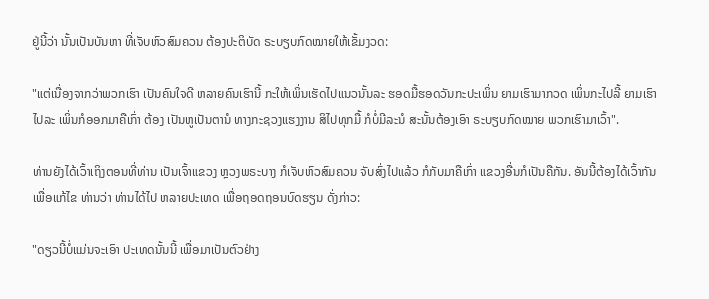ຢູ່ນີ້ວ່າ ນັ້ນເປັນບັນຫາ ທີ່ເຈັບຫົວສົມຄວນ ຕ້ອງປະຕິບັດ ຣະບຽບກົດໝາຍໃຫ້ເຂັ້ມງວດ:

"ແຕ່ເນື່ອງຈາກວ່າພວກເຮົາ ເປັນຄົນໃຈດີ ຫລາຍຄົນເຮົານີ້ ກະໃຫ້ເພິ່ນເຮັດໄປແນວນັ້ນລະ ຮອດມື້ຮອດວັນກະປະເພິ່ນ ຍາມເຮົາມາກວດ ເພິ່ນກະໄປລີ້ ຍາມເຮົາໄປລະ ເພິ່ນກໍອອກມາຄືເກົ່າ ຕ້ອງ ເປັນຫູເປັນຕານໍ ທາງກະຊວງແຮງງານ ສິໄປທຸກມື້ ກໍບໍ່ມີລະນໍ ສະນັ້ນຕ້ອງເອົາ ຣະບຽບກົດໝາຍ ພວກເຮົາມາເວົ້າ".

ທ່ານຍັງໄດ້ເວົ້າເຖິງຕອນທີ່ທ່ານ ເປັນເຈົ້າແຂວງ ຫຼວງພຣະບາງ ກໍເຈັບຫົວສົມຄວນ ຈັບສົ່ງໄປແລ້ວ ກໍກັບມາຄືເກົ່າ ແຂວງອື່ນກໍເປັນຄືກັນ. ອັນນີ້ຕ້ອງໄດ້ເວົ້າກັນ ເພື່ອແກ້ໄຂ ທ່ານວ່າ ທ່ານໄດ້ໄປ ຫລາຍປະເທດ ເພື່ອຖອດຖອນບົດຮຽນ ດັ່ງກ່າວ:

"ດຽວນີ້ບໍ່ແມ່ນຈະເອົາ ປະເທດນັ້ນນີ້ ເພື່ອມາເປັນຕົວຢ່າງ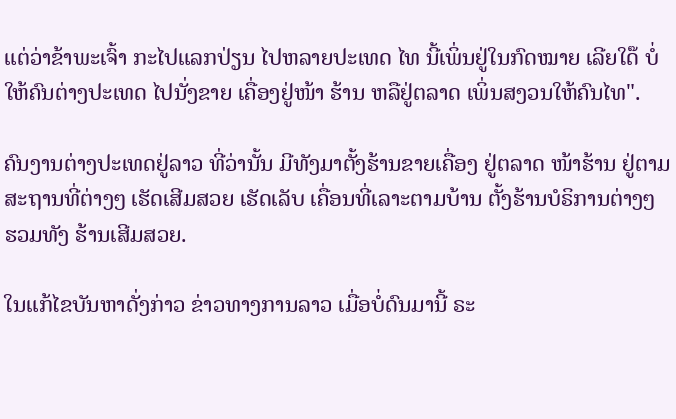ແຕ່ວ່າຂ້າພະເຈົ້າ ກະໄປແລກປ່ຽນ ໄປຫລາຍປະເທດ ໄທ ນີ້ເພິ່ນຢູ່ໃນກົດໝາຍ ເລີຍໃດ໊ ບໍ່ໃຫ້ຄົນຕ່າງປະເທດ ໄປນັ່ງຂາຍ ເຄື່ອງຢູ່ໜ້າ ຮ້ານ ຫລືຢູ່ຕລາດ ເພິ່ນສງວນໃຫ້ຄົນໄທ".

ຄົນງານຕ່າງປະເທດຢູ່ລາວ ທີ່ວ່ານັ້ນ ມີທັງມາຕັ້ງຮ້ານຂາຍເຄື່ອງ ຢູ່ຕລາດ ໜ້າຮ້ານ ຢູ່ຕາມສະຖານທີ່ຕ່າງໆ ເຮັດເສີມສວຍ ເຮັດເລັບ ເຄື່ອນທີ່ເລາະຕາມບ້ານ ຕັ້ງຮ້ານບໍຣິການຕ່າງໆ ຮວມທັງ ຮ້ານເສີມສວຍ.

ໃນແກ້ໄຂບັນຫາດັ່ງກ່າວ ຂ່າວທາງການລາວ ເມື່ອບໍ່ດົນມານີ້ ຣະ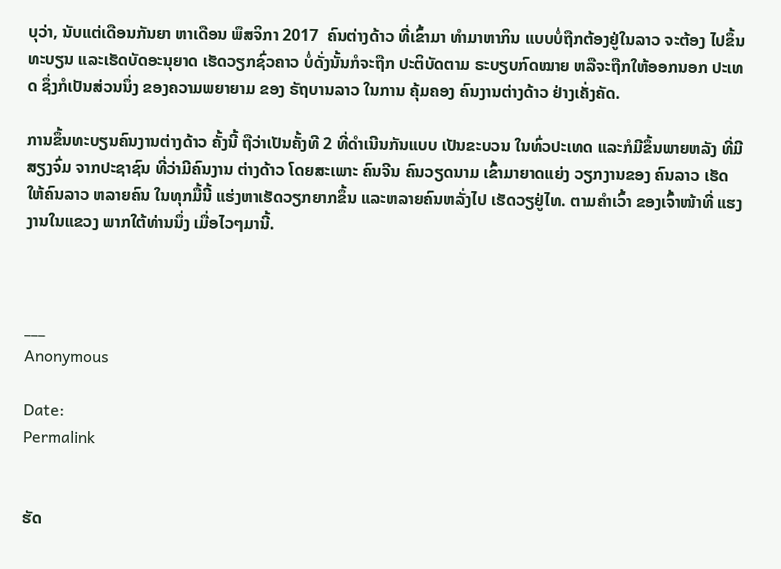ບຸວ່າ, ນັບແຕ່ເດືອນກັນຍາ ຫາເດືອນ ພຶສຈິກາ 2017  ຄົນຕ່າງດ້າວ ທີ່ເຂົ້າມາ ທຳມາຫາກິນ ແບບບໍ່ຖືກຕ້ອງຢູ່ໃນລາວ ຈະຕ້ອງ ໄປຂຶ້ນທະບຽນ ແລະເຮັດບັດອະນຸຍາດ ເຮັດວຽກຊົ່ວຄາວ ບໍ່ດັ່ງນັ້ນກໍຈະຖືກ ປະຕິບັດຕາມ ຣະບຽບກົດໝາຍ ຫລືຈະຖືກໃຫ້ອອກນອກ ປະເທດ ຊຶ່ງກໍເປັນສ່ວນນຶ່ງ ຂອງຄວາມພຍາຍາມ ຂອງ ຣັຖບານລາວ ໃນການ ຄຸ້ມຄອງ ຄົນງານຕ່າງດ້າວ ຢ່າງເຄັ່ງຄັດ.

ການຂຶ້ນທະບຽນຄົນງານຕ່າງດ້າວ ຄັ້ງນີ້ ຖືວ່າເປັນຄັ້ງທີ 2 ທີ່ດໍາເນີນກັນແບບ ເປັນຂະບວນ ໃນທົ່ວປະເທດ ແລະກໍມີຂຶ້ນພາຍຫລັງ ທີ່ມີສຽງຈົ່ມ ຈາກປະຊາຊົນ ທີ່ວ່າມີຄົນງານ ຕ່າງດ້າວ ໂດຍສະເພາະ ຄົນຈີນ ຄົນວຽດນາມ ເຂົ້າມາຍາດແຍ່ງ ວຽກງານຂອງ ຄົນລາວ ເຮັດໃຫ້ຄົນລາວ ຫລາຍຄົນ ໃນທຸກມື້ນີ້ ແຮ່ງຫາເຮັດວຽກຍາກຂຶ້ນ ແລະຫລາຍຄົນຫລັ່ງໄປ ເຮັດວຽຢູ່ໄທ. ຕາມຄໍາເວົ້າ ຂອງເຈົ້າໜ້າທີ່ ແຮງງານໃນແຂວງ ພາກໃຕ້ທ່ານນຶ່ງ ເມື່ອໄວໆມານີ້.



___
Anonymous

Date:
Permalink


ຮັດ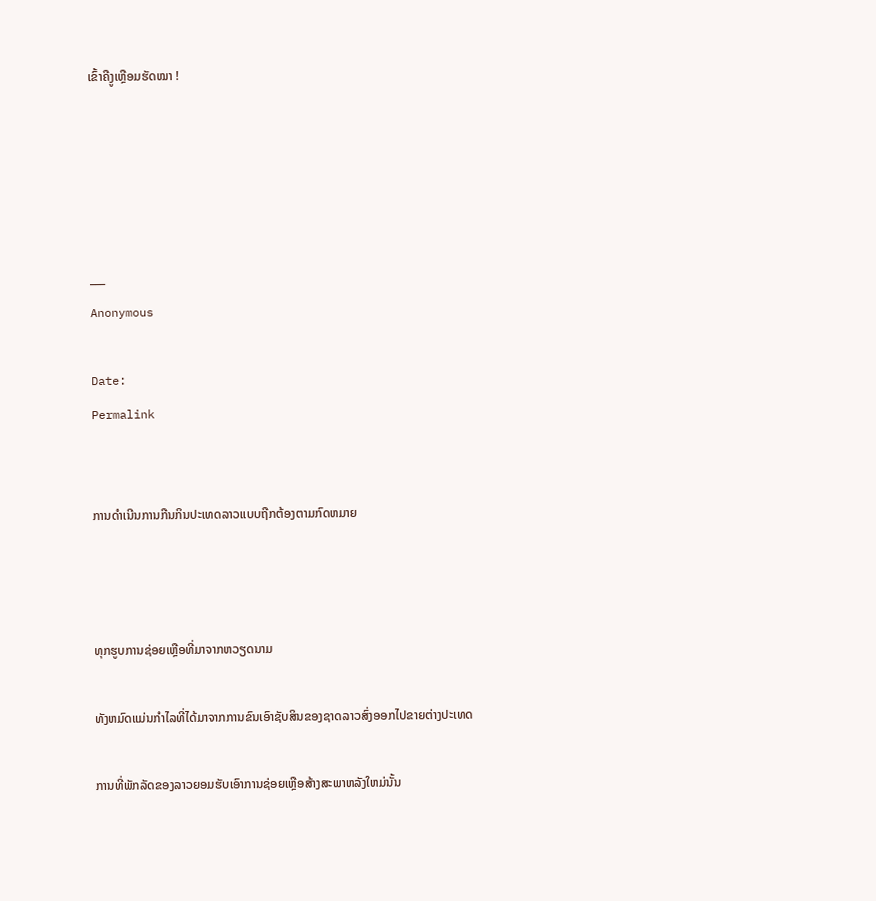ເຂົ້າຄືງູເຫຼືອມຮັດໝາ !





___
Anonymous

Date:
Permalink


ການດຳເນີນການກືນກິນປະເທດລາວແບບຖືກຕ້ອງຕາມກົດຫມາຍ



ທຸກຮູບການຊ່ອຍເຫຼືອທີ່ມາຈາກຫວຽດນາມ

ທັງຫມົດແມ່ນກຳໄລທີ່ໄດ້ມາຈາກການຂົນເອົາຊັບສິນຂອງຊາດລາວສົ່ງອອກໄປຂາຍຕ່າງປະເທດ

ການທີ່ພັກລັດຂອງລາວຍອມຮັບເອົາການຊ່ອຍເຫຼືອສ້າງສະພາຫລັງໃຫມ່ນັ້ນ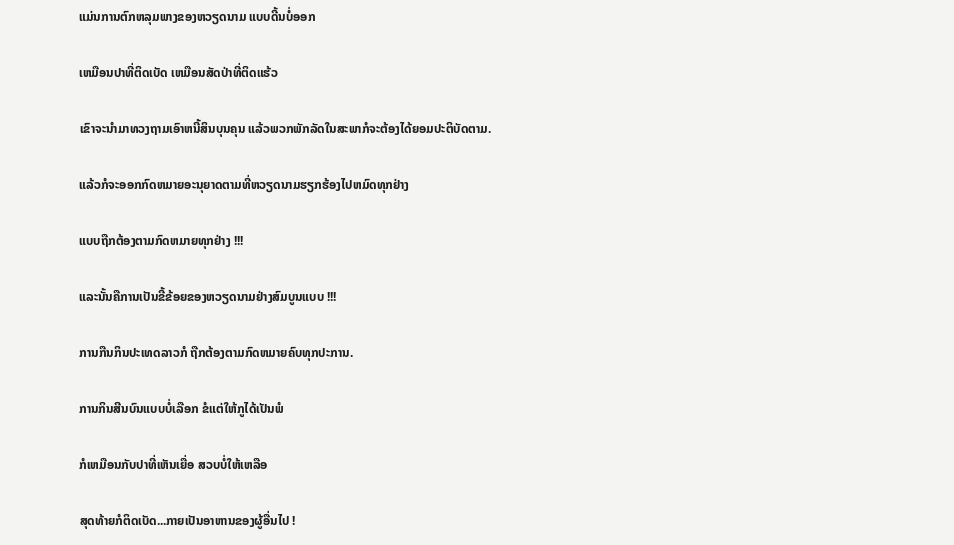ແມ່ນການຕົກຫລຸມພາງຂອງຫວຽດນາມ ແບບດີ້ນບໍ່ອອກ

ເຫມືອນປາທີ່ຕິດເບັດ ເຫມືອນສັດປ່າທີ່ຕິດແຮ້ວ

ເຂົາຈະນຳມາທວງຖາມເອົາຫນີ້ສິນບຸນຄຸນ ແລ້ວພວກພັກລັດໃນສະພາກໍຈະຕ້ອງໄດ້ຍອມປະຕິບັດຕາມ.

ແລ້ວກໍຈະອອກກົດຫມາຍອະນຸຍາດຕາມທີ່ຫວຽດນາມຮຽກຮ້ອງໄປຫມົດທຸກຢ່າງ

ແບບຖືກຕ້ອງຕາມກົດຫມາຍທຸກຢ່າງ !!!

ແລະນັ້ນຄືການເປັນຂີ້ຂ້ອຍຂອງຫວຽດນາມຢ່າງສົມບູນແບບ !!!

ການກືນກິນປະເທດລາວກໍ ຖືກຕ້ອງຕາມກົດຫມາຍຄົບທຸກປະການ.

ການກິນສີນບົນແບບບໍ່ເລືອກ ຂໍແຕ່ໃຫ້ກູໄດ້ເປັນພໍ

ກໍເຫມືອນກັບປາທີ່ເຫັນເຍື່ອ ສວບບໍ່ໃຫ້ເຫລືອ

ສຸດທ້າຍກໍຕິດເບັດ...ກາຍເປັນອາຫານຂອງຜູ້ອື່ນໄປ !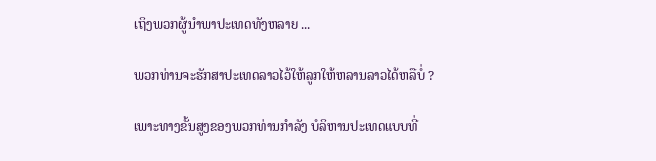ເຖິງພວກຜູ້ນຳພາປະເທດທັງຫລາຍ ...

ພວກທ່ານຈະຮັກສາປະເທດລາວໄວ້ໃຫ້ລູກໃຫ້ຫລານລາວໄດ້ຫລືບໍ່ ?

ເພາະທາງຂັ້ນສູງຂອງພວກທ່ານກຳລັງ ບໍລິຫານປະເທດແບບທີ່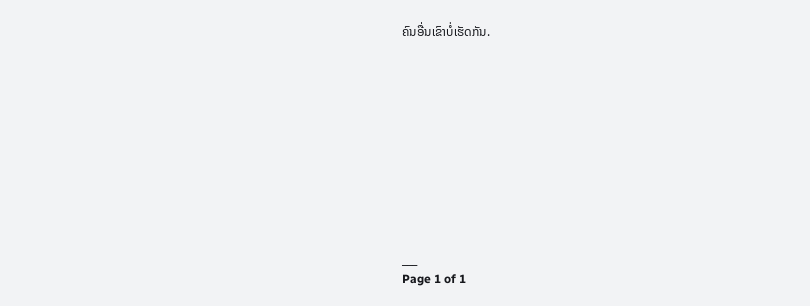ຄົນອື່ນເຂົາບໍ່ເຮັດກັນ.











___
Page 1 of 1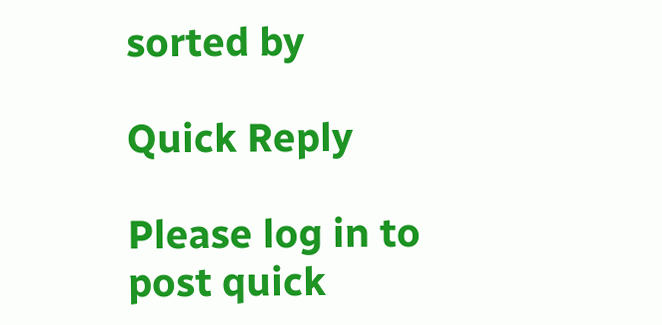sorted by

Quick Reply

Please log in to post quick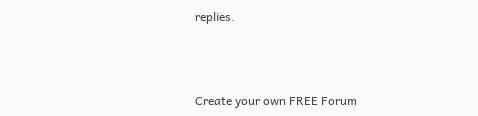replies.



Create your own FREE Forum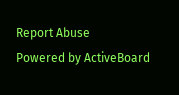Report Abuse
Powered by ActiveBoard